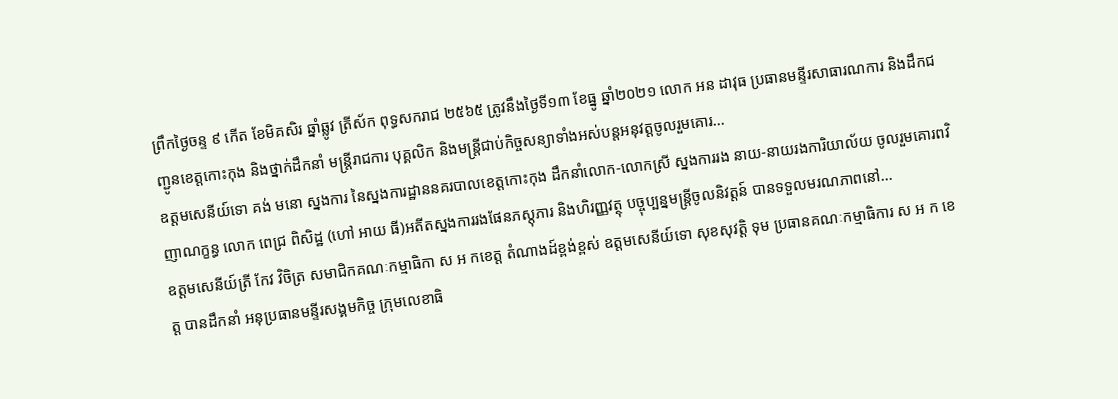ព្រឹកថ្ងៃចន្ទ ៩ កើត ខែមិគសិរ ឆ្នាំឆ្លូវ ត្រីស័ក ពុទ្ធសករាជ ២៥៦៥ ត្រូវនឹងថ្ងៃទី១៣ ខែធ្នូ ឆ្នាំ២០២១ លោក អន ដាវុធ ប្រធានមន្ទីរសាធារណការ និងដឹកជញ្ជូនខេត្តកោះកុង និងថ្នាក់ដឹកនាំ មន្ត្រីរាជការ បុគ្គលិក និងមន្ត្រីជាប់កិច្ចសន្យាទាំងអស់បន្តអនុវត្តចូលរួមគោរ...
ឧត្តមសេនីយ៍ទោ គង់ មនោ ស្នងការ នៃស្នងការដ្ឋាននគរបាលខេត្តកោះកុង ដឹកនាំលោក-លោកស្រី ស្នងការរង នាយ-នាយរងការិយាល័យ ចូលរួមគោរពវិញាណក្ខន្ធ លោក ពេជ្រ ពិសិដ្ឋ (ហៅ អាយ ធី)អតីតស្នងការរងផែនភស្តុភារ និងហិរញ្ញវត្ថុ បច្ចុប្បន្នមន្ត្រីចូលនិវត្តន៍ បានទទួលមរណភាពនៅ...
ឧត្តមសេនីយ៍ត្រី កែវ វិចិត្រ សមាជិកគណៈកម្មាធិកា ស អ កខេត្ត តំណាងដ៍ខ្ពង់ខ្ពស់ ឧត្តមសេនីយ៍ទោ សុខសុវត្តិ ទុម ប្រធានគណៈកម្មាធិការ ស អ ក ខេត្ត បានដឹកនាំ អនុប្រធានមន្ទីរសង្គមកិច្ច ក្រុមលេខាធិ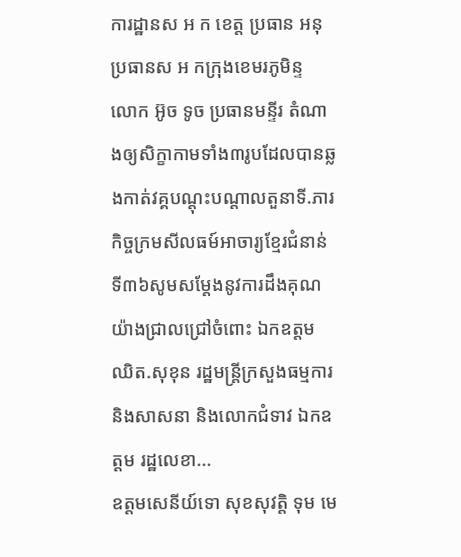ការដ្ឋានស អ ក ខេត្ត ប្រធាន អនុប្រធានស អ កក្រុងខេមរភូមិន្ទ
លោក អ៊ូច ទូច ប្រធានមន្ទីរ តំណាងឲ្យសិក្ខាកាមទាំង៣រូបដែលបានឆ្លងកាត់វគ្គបណ្តុះបណ្តាលតួនាទី.ភារកិច្ចក្រមសីលធម៍អាចារ្យខ្មែរជំនាន់ទី៣៦សូមសម្តែងនូវការដឹងគុណយ៉ាងជ្រាលជ្រៅចំពោះ ឯកឧត្តម ឈិត.សុខុន រដ្ឋមន្ត្រីក្រសួងធម្មការនិងសាសនា និងលោកជំទាវ ឯកឧត្តម រដ្ឋលេខា...
ឧត្តមសេនីយ៍ទោ សុខសុវត្តិ ទុម មេ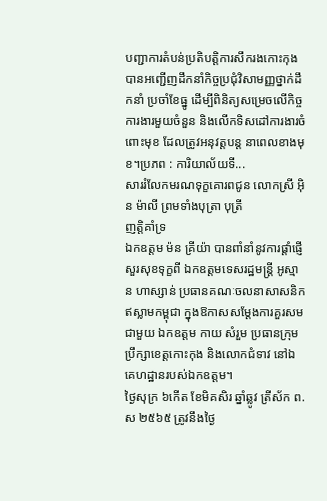បញ្ជាការតំបន់ប្រតិបត្តិការសឹករងកោះកុង បានអញ្ជើញដឹកនាំកិច្ចប្រជុំវិសាមញ្ញថ្នាក់ដឹកនាំ ប្រចាំខែធ្នូ ដើម្បីពិនិត្យសម្រេចលើកិច្ចការងារមួយចំនួន និងលើកទិសដៅការងារចំពោះមុខ ដែលត្រូវអនុវត្តបន្ត នាពេលខាងមុខ។ប្រភព : ការិយាល័យទី...
សាររំលែកមរណទុក្ខគោរពជូន លោកស្រី អ៊ិន ម៉ាលី ព្រមទាំងបុត្រា បុត្រី
ញត្តិគាំទ្រ
ឯកឧត្ដម ម៉ន គ្រីយ៉ា បានពាំនាំនូវការផ្តាំផ្ញើសួរសុខទុក្ខពី ឯកឧត្តមទេសរដ្ឋមន្ត្រី អូស្មាន ហាស្សាន់ ប្រធានគណៈចលនាសាសនិកឥស្លាមកម្ពុជា ក្នុងឱកាសសម្តែងការគួរសម ជាមួយ ឯកឧត្តម កាយ សំរួម ប្រធានក្រុមប្រឹក្សាខេត្តកោះកុង និងលោកជំទាវ នៅឯគេហដ្ឋានរបស់ឯកឧត្តម។
ថ្ងៃសុក្រ ៦កើត ខែមិគសិរ ឆ្នាំឆ្លូវ ត្រីស័ក ព.ស ២៥៦៥ ត្រូវនឹងថ្ងៃ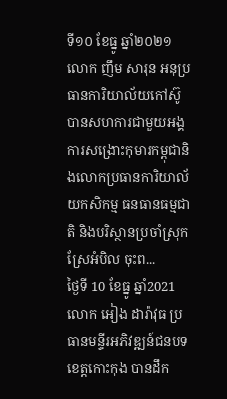ទី១០ ខែធ្នូ ឆ្នាំ២០២១ លោក ញឹម សារុន អនុប្រធានការិយាល័យកៅស៊ូ បានសហការជាមួយអង្គការសង្រោះកុមារកម្ពុជានិងលោកប្រធានការិយាល័យកសិកម្ម ធនធានធម្មជាតិ និងបរិស្ថានប្រចាំស្រុកស្រែអំបិល ចុះព...
ថ្ងៃទី 10 ខែធ្នូ ឆ្នាំ2021 លោក អៀង ដារ៉ាវុធ ប្រធានមន្ទីរអភិវឌ្ឍន៍ជនបទខេត្តកោះកុង បានដឹក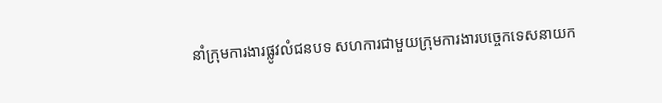នាំក្រុមការងារផ្លូវលំជនបទ សហការជាមួយក្រុមការងារបច្ចេកទេសនាយក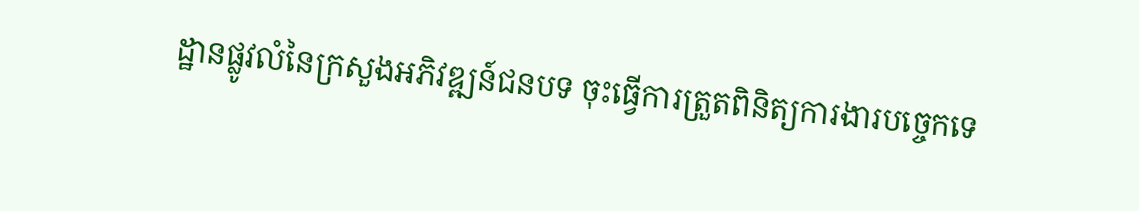ដ្ឋានផ្លូវលំនៃក្រសួងអភិវឌ្ឍន៍ជនបទ ចុះធ្វើការត្រួតពិនិត្យការងារបច្ចេកទេ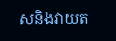សនិងវាយត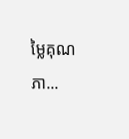ម្លៃគុណភា...